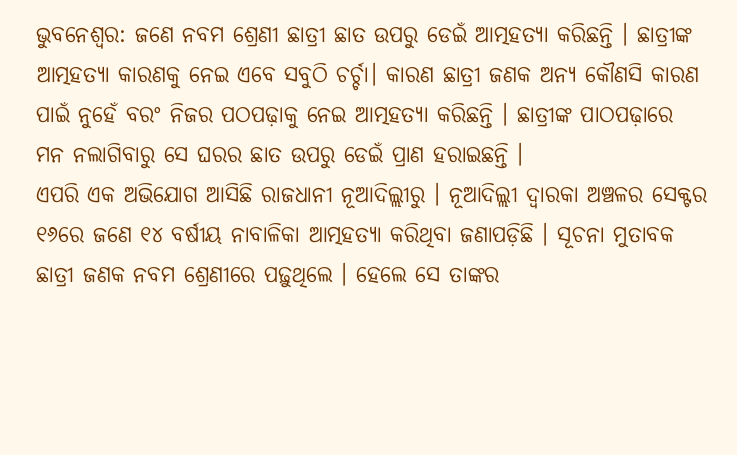ଭୁବନେଶ୍ୱର: ଜଣେ ନବମ ଶ୍ରେଣୀ ଛାତ୍ରୀ ଛାତ ଉପରୁ ଡେଇଁ ଆତ୍ମହତ୍ୟା କରିଛନ୍ତି । ଛାତ୍ରୀଙ୍କ ଆତ୍ମହତ୍ୟା କାରଣକୁ ନେଇ ଏବେ ସବୁଠି ଚର୍ଚ୍ଚା। କାରଣ ଛାତ୍ରୀ ଜଣକ ଅନ୍ୟ କୌଣସି କାରଣ ପାଇଁ ନୁହେଁ ବରଂ ନିଜର ପଠପଢ଼ାକୁ ନେଇ ଆତ୍ମହତ୍ୟା କରିଛନ୍ତି । ଛାତ୍ରୀଙ୍କ ପାଠପଢ଼ାରେ ମନ ନଲାଗିବାରୁ ସେ ଘରର ଛାତ ଉପରୁ ଡେଇଁ ପ୍ରାଣ ହରାଇଛନ୍ତି ।
ଏପରି ଏକ ଅଭିଯୋଗ ଆସିଛି ରାଜଧାନୀ ନୂଆଦିଲ୍ଲୀରୁ । ନୂଆଦିଲ୍ଲୀ ଦ୍ୱାରକା ଅଞ୍ଚଳର ସେକ୍ଟର ୧୬ରେ ଜଣେ ୧୪ ବର୍ଷୀୟ ନାବାଳିକା ଆତ୍ମହତ୍ୟା କରିଥିବା ଜଣାପଡ଼ିଛି । ସୂଚନା ମୁତାବକ ଛାତ୍ରୀ ଜଣକ ନବମ ଶ୍ରେଣୀରେ ପଢ଼ୁଥିଲେ । ହେଲେ ସେ ତାଙ୍କର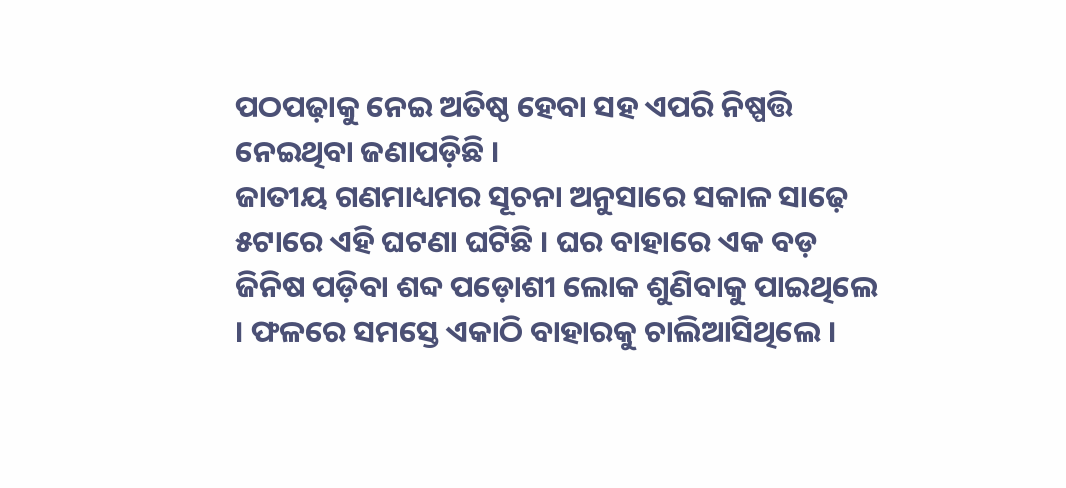ପଠପଢ଼ାକୁ ନେଇ ଅତିଷ୍ଠ ହେବା ସହ ଏପରି ନିଷ୍ପତ୍ତି ନେଇଥିବା ଜଣାପଡ଼ିଛି ।
ଜାତୀୟ ଗଣମାଧ୍ୟମର ସୂଚନା ଅନୁସାରେ ସକାଳ ସାଢ଼େ ୫ଟାରେ ଏହି ଘଟଣା ଘଟିଛି । ଘର ବାହାରେ ଏକ ବଡ଼ ଜିନିଷ ପଡ଼ିବା ଶବ୍ଦ ପଡ଼ୋଶୀ ଲୋକ ଶୁଣିବାକୁ ପାଇଥିଲେ । ଫଳରେ ସମସ୍ତେ ଏକାଠି ବାହାରକୁ ଚାଲିଆସିଥିଲେ ।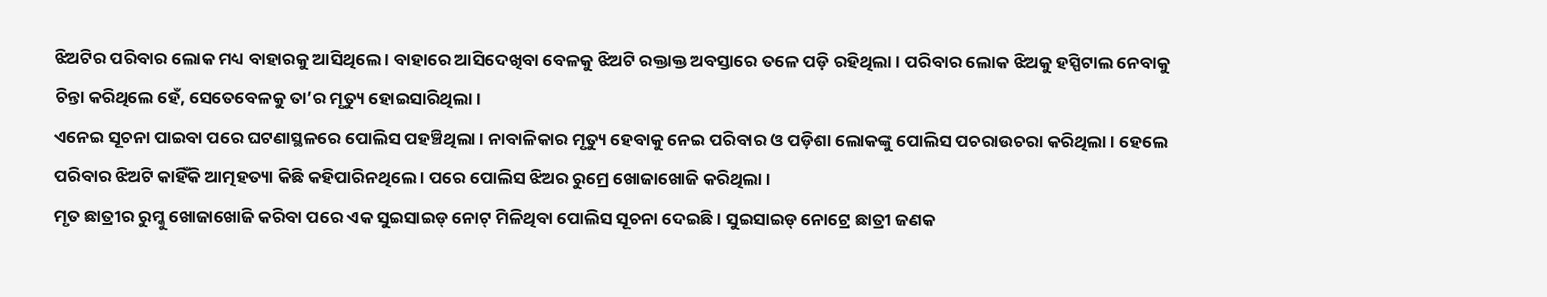ଝିଅଟିର ପରିବାର ଲୋକ ମଧ୍ୟ ବାହାରକୁ ଆସିଥିଲେ । ବାହାରେ ଆସିଦେଖିବା ବେଳକୁ ଝିଅଟି ରକ୍ତାକ୍ତ ଅବସ୍ତାରେ ତଳେ ପଡ଼ି ରହିଥିଲା । ପରିବାର ଲୋକ ଝିଅକୁ ହସ୍ପିଟାଲ ନେବାକୁ ଚିନ୍ତା କରିଥିଲେ ହେଁ, ସେତେବେଳକୁ ତା’ର ମୃତ୍ୟୁ ହୋଇସାରିଥିଲା ।
ଏନେଇ ସୂଚନା ପାଇବା ପରେ ଘଟଣାସ୍ଥଳରେ ପୋଲିସ ପହଞ୍ଚିଥିଲା । ନାବାଳିକାର ମୃତ୍ୟୁ ହେବାକୁ ନେଇ ପରିବାର ଓ ପଡ଼ିଶା ଲୋକଙ୍କୁ ପୋଲିସ ପଚରାଉଚରା କରିଥିଲା । ହେଲେ ପରିବାର ଝିଅଟି କାହିଁକି ଆତ୍ମହତ୍ୟା କିଛି କହିପାରିନଥିଲେ । ପରେ ପୋଲିସ ଝିଅର ରୁମ୍ରେ ଖୋଜାଖୋଜି କରିଥିଲା ।
ମୃତ ଛାତ୍ରୀର ରୁମ୍କୁ ଖୋଜାଖୋଜି କରିବା ପରେ ଏକ ସୁଇସାଇଡ୍ ନୋଟ୍ ମିଳିଥିବା ପୋଲିସ ସୂଚନା ଦେଇଛି । ସୁଇସାଇଡ୍ ନୋଟ୍ରେ ଛାତ୍ରୀ ଜଣକ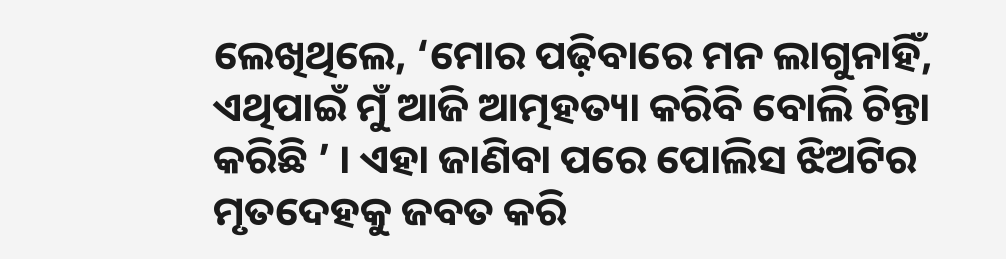ଲେଖିଥିଲେ, ‘ମୋର ପଢ଼ିବାରେ ମନ ଲାଗୁନାହିଁ, ଏଥିପାଇଁ ମୁଁ ଆଜି ଆତ୍ମହତ୍ୟା କରିବି ବୋଲି ଚିନ୍ତା କରିଛି ’ । ଏହା ଜାଣିବା ପରେ ପୋଲିସ ଝିଅଟିର ମୃତଦେହକୁ ଜବତ କରି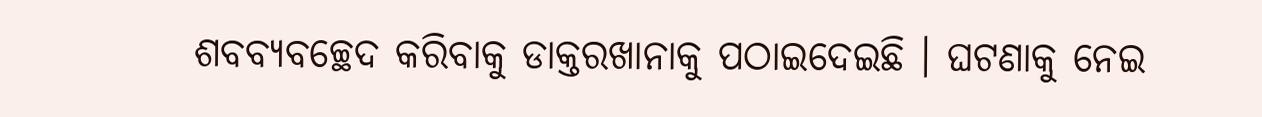ଶବବ୍ୟବଚ୍ଛେଦ କରିବାକୁ ଡାକ୍ତରଖାନାକୁ ପଠାଇଦେଇଛି । ଘଟଣାକୁ ନେଇ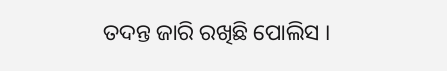ତଦନ୍ତ ଜାରି ରଖିଛି ପୋଲିସ ।